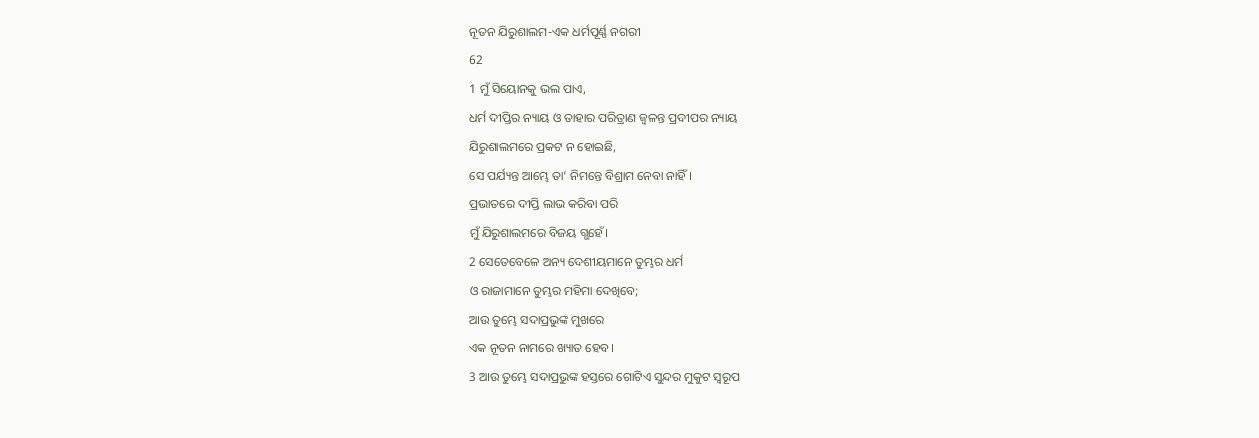ନୂତନ ଯିରୁଶାଲମ-ଏକ ଧର୍ମପୂର୍ଣ୍ଣ ନଗରୀ
62
1 ମୁଁ ସିୟୋନକୁ ଭଲ ପାଏ,
ଧର୍ମ ଦୀପ୍ତିର ନ୍ୟାୟ ଓ ତାହାର ପରିତ୍ରାଣ ଜ୍ୱଳନ୍ତ ପ୍ରଦୀପର ନ୍ୟାୟ
ଯିରୁଶାଲମରେ ପ୍ରକଟ ନ ହୋଇଛି,
ସେ ପର୍ଯ୍ୟନ୍ତ ଆମ୍ଭେ ତା’ ନିମନ୍ତେ ବିଶ୍ରାମ ନେବା ନାହିଁ।
ପ୍ରଭାତରେ ଦୀପ୍ତି ଲାଭ କରିବା ପରି
ମୁଁ ଯିରୁଶାଲମରେ ବିଜୟ ଗ୍ଭହେଁ।
2 ସେତେବେଳେ ଅନ୍ୟ ଦେଶୀୟମାନେ ତୁମ୍ଭର ଧର୍ମ
ଓ ରାଜାମାନେ ତୁମ୍ଭର ମହିମା ଦେଖିବେ;
ଆଉ ତୁମ୍ଭେ ସଦାପ୍ରଭୁଙ୍କ ମୁଖରେ
ଏକ ନୂତନ ନାମରେ ଖ୍ୟାତ ହେବ।
3 ଆଉ ତୁମ୍ଭେ ସଦାପ୍ରଭୁଙ୍କ ହସ୍ତରେ ଗୋଟିଏ ସୁନ୍ଦର ମୁକୁଟ ସ୍ୱରୂପ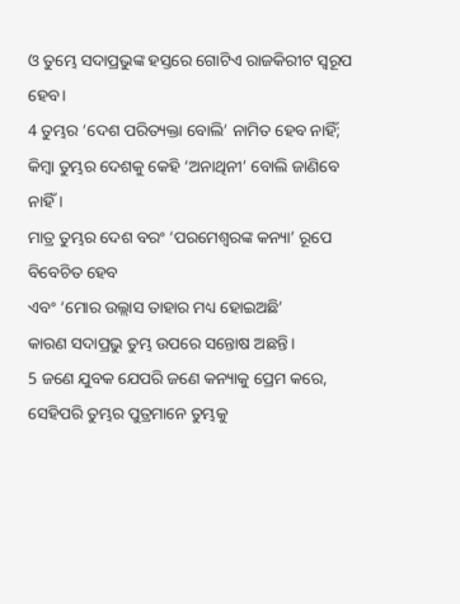ଓ ତୁମ୍ଭେ ସଦାପ୍ରଭୁଙ୍କ ହସ୍ତରେ ଗୋଟିଏ ରାଜକିରୀଟ ସ୍ୱରୂପ ହେବ।
4 ତୁମ୍ଭର ‘ଦେଶ ପରିତ୍ୟକ୍ତା ବୋଲି’ ନାମିତ ହେବ ନାହିଁ;
କିମ୍ବା ତୁମ୍ଭର ଦେଶକୁ କେହି ‘ଅନାଥିନୀ’ ବୋଲି ଜାଣିବେ ନାହିଁ।
ମାତ୍ର ତୁମ୍ଭର ଦେଶ ବରଂ ‘ପରମେଶ୍ୱରଙ୍କ କନ୍ୟା’ ରୂପେ ବିବେଚିତ ହେବ
ଏବଂ ‘ମୋର ଉଲ୍ଲାସ ତାହାର ମଧ୍ୟ ହୋଇଅଛି’
କାରଣ ସଦାପ୍ରଭୁ ତୁମ୍ଭ ଉପରେ ସନ୍ତୋଷ ଅଛନ୍ତି।
5 ଜଣେ ଯୁବକ ଯେପରି ଜଣେ କନ୍ୟାକୁ ପ୍ରେମ କରେ,
ସେହିପରି ତୁମ୍ଭର ପୁତ୍ରମାନେ ତୁମ୍ଭକୁ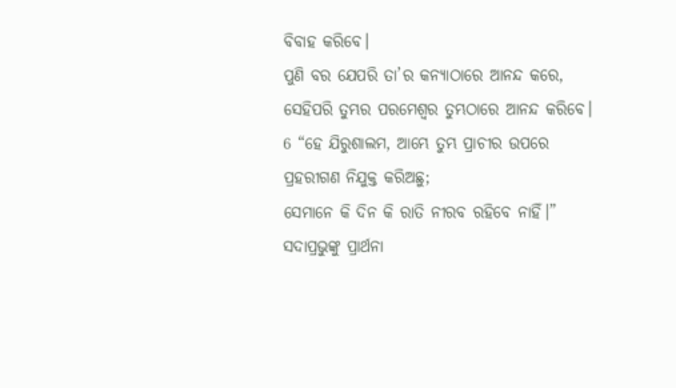ବିବାହ କରିବେ।
ପୁଣି ବର ଯେପରି ତା’ର କନ୍ୟାଠାରେ ଆନନ୍ଦ କରେ,
ସେହିପରି ତୁମ୍ଭର ପରମେଶ୍ୱର ତୁମ୍ଭଠାରେ ଆନନ୍ଦ କରିବେ।
6 “ହେ ଯିରୁଶାଲମ, ଆମ୍ଭେ ତୁମ୍ଭ ପ୍ରାଚୀର ଉପରେ
ପ୍ରହରୀଗଣ ନିଯୁକ୍ତ କରିଅଛୁ;
ସେମାନେ କି ଦିନ କି ରାତି ନୀରବ ରହିବେ ନାହିଁ।”
ସଦାପ୍ରଭୁଙ୍କୁ ପ୍ରାର୍ଥନା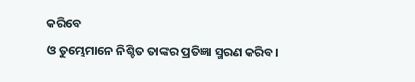କରିବେ
ଓ ତୁମ୍ଭେମାନେ ନିଶ୍ଚିତ ତାଙ୍କର ପ୍ରତିଜ୍ଞା ସ୍ମରଣ କରିବ।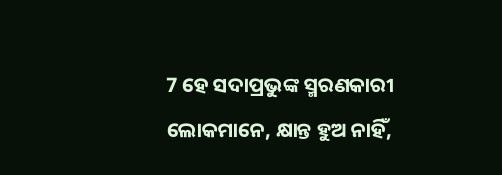7 ହେ ସଦାପ୍ରଭୁଙ୍କ ସ୍ମରଣକାରୀ ଲୋକମାନେ, କ୍ଷାନ୍ତ ହୁଅ ନାହିଁ,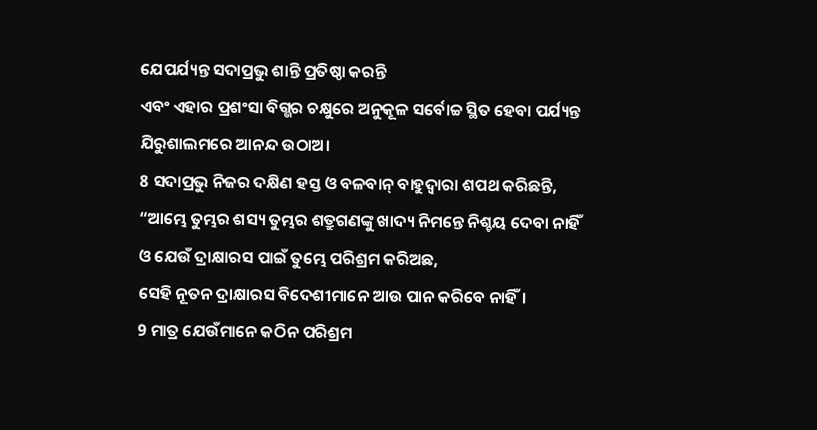ଯେପର୍ଯ୍ୟନ୍ତ ସଦାପ୍ରଭୁ ଶାନ୍ତି ପ୍ରତିଷ୍ଠା କରନ୍ତି
ଏବଂ ଏହାର ପ୍ରଶଂସା ବିଗ୍ଭର ଚକ୍ଷୁରେ ଅନୁକୂଳ ସର୍ବୋଚ୍ଚ ସ୍ଥିତ ହେବା ପର୍ଯ୍ୟନ୍ତ ଯିରୁଶାଲମରେ ଆନନ୍ଦ ଉଠାଅ।
8 ସଦାପ୍ରଭୁ ନିଜର ଦକ୍ଷିଣ ହସ୍ତ ଓ ବଳବାନ୍ ବାହୁଦ୍ୱାରା ଶପଥ କରିଛନ୍ତି,
“ଆମ୍ଭେ ତୁମ୍ଭର ଶସ୍ୟ ତୁମ୍ଭର ଶତ୍ରୁଗଣଙ୍କୁ ଖାଦ୍ୟ ନିମନ୍ତେ ନିଶ୍ଚୟ ଦେବା ନାହିଁ
ଓ ଯେଉଁ ଦ୍ରାକ୍ଷାରସ ପାଇଁ ତୁମ୍ଭେ ପରିଶ୍ରମ କରିଅଛ,
ସେହି ନୂତନ ଦ୍ରାକ୍ଷାରସ ବିଦେଶୀମାନେ ଆଉ ପାନ କରିବେ ନାହିଁ।
9 ମାତ୍ର ଯେଉଁମାନେ କଠିନ ପରିଶ୍ରମ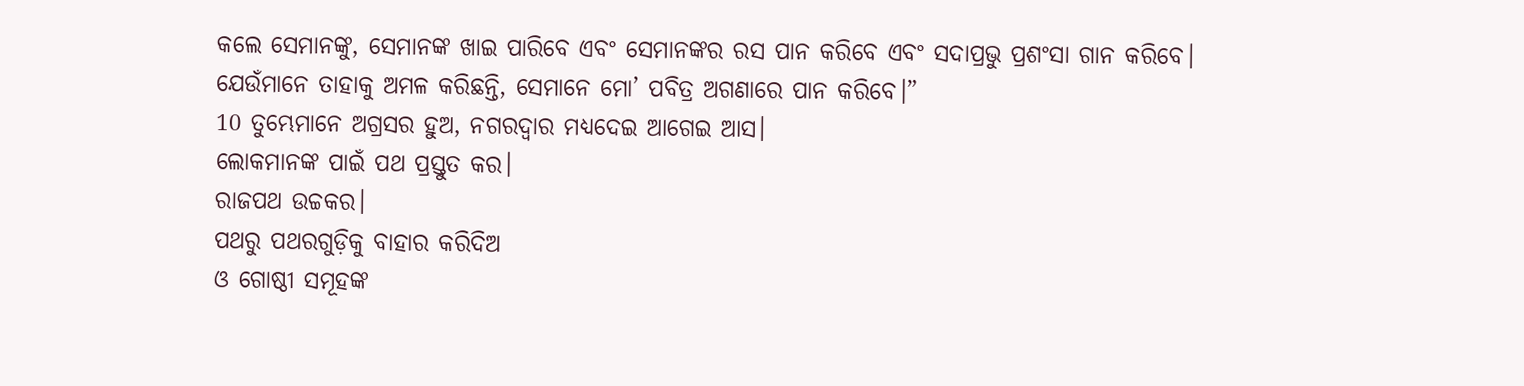କଲେ ସେମାନଙ୍କୁ, ସେମାନଙ୍କ ଖାଇ ପାରିବେ ଏବଂ ସେମାନଙ୍କର ରସ ପାନ କରିବେ ଏବଂ ସଦାପ୍ରଭୁ ପ୍ରଶଂସା ଗାନ କରିବେ।
ଯେଉଁମାନେ ତାହାକୁ ଅମଳ କରିଛନ୍ତି, ସେମାନେ ମୋ’ ପବିତ୍ର ଅଗଣାରେ ପାନ କରିବେ।”
10 ତୁମ୍ଭେମାନେ ଅଗ୍ରସର ହୁଅ, ନଗରଦ୍ୱାର ମଧ୍ୟଦେଇ ଆଗେଇ ଆସ।
ଲୋକମାନଙ୍କ ପାଇଁ ପଥ ପ୍ରସ୍ତୁତ କର।
ରାଜପଥ ଉଚ୍ଚକର।
ପଥରୁ ପଥରଗୁଡ଼ିକୁ ବାହାର କରିଦିଅ
ଓ ଗୋଷ୍ଠୀ ସମୂହଙ୍କ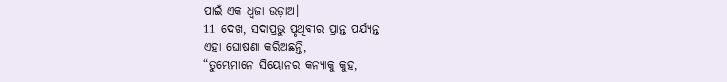ପାଇଁ ଏକ ଧ୍ୱଜା ଉଡ଼ାଅ।
11 ଦେଖ, ସଦାପ୍ରଭୁ ପୃଥିବୀର ପ୍ରାନ୍ତ ପର୍ଯ୍ୟନ୍ତ
ଏହା ଘୋଷଣା କରିଅଛନ୍ତି,
“ତୁମ୍ଭେମାନେ ସିୟୋନର କନ୍ୟାକୁ କୁହ,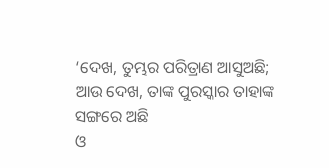‘ଦେଖ, ତୁମ୍ଭର ପରିତ୍ରାଣ ଆସୁଅଛି;
ଆଉ ଦେଖ, ତାଙ୍କ ପୁରସ୍କାର ତାହାଙ୍କ ସଙ୍ଗରେ ଅଛି
ଓ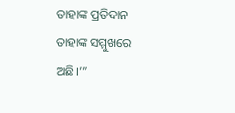ତାହାଙ୍କ ପ୍ରତିଦାନ ତାହାଙ୍କ ସମ୍ମୁଖରେ ଅଛି।’”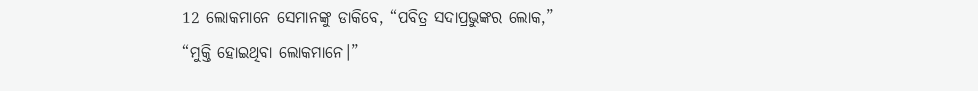12 ଲୋକମାନେ ସେମାନଙ୍କୁ ଡାକିବେ, “ପବିତ୍ର ସଦାପ୍ରଭୁଙ୍କର ଲୋକ,”
“ମୁକ୍ତି ହୋଇଥିବା ଲୋକମାନେ।”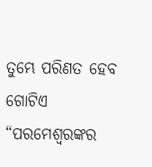ତୁମ୍ଭେ ପରିଣତ ହେବ ଗୋଟିଏ “ପରମେଶ୍ୱରଙ୍କର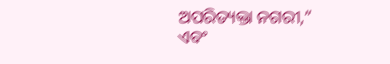ଅପରିତ୍ୟକ୍ତା ନଗରୀ,”
ଏବଂ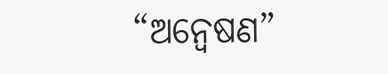“ଅନ୍ୱେଷଣ”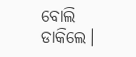ବୋଲି ଡାକିଲେ।